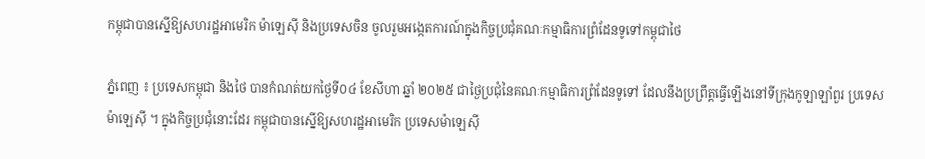កម្ពុជាបានស្នើឱ្យសហរដ្ឋអាមេរិក ម៉ាឡេស៊ី និងប្រទេសចិន ចូលរួមអង្កេតការណ៍ក្នុងកិច្ចប្រជុំគណៈកម្មាធិការព្រំដែនទូទៅកម្ពុជាថៃ

ភ្នំពេញ ៖ ប្រទេសកម្ពុជា និងថៃ បានកំណត់យកថ្ងៃទី០៤ ខែសីហា ឆ្នាំ ២០២៥ ជាថ្ងៃប្រជុំនៃគណៈកម្មាធិការព្រំដែនទូទៅ ដែលនឹងប្រព្រឹត្តធ្វើឡើងនៅទីក្រុងកូឡាឡាំពួរ ប្រទេសម៉ាឡេស៊ី ។ ក្នុងកិច្ចប្រជុំនោះដែរ កម្ពុជាបានស្នើឱ្យសហរដ្ឋអាមេរិក ប្រទេសម៉ាឡេស៊ី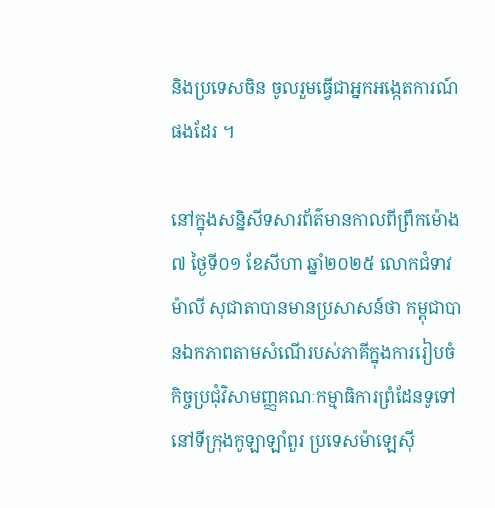និងប្រទេសចិន ចូលរួមធ្វើជាអ្នកអង្កេតការណ៍ផងដែរ ។

នៅក្នុងសន្និសីទសារព័ត៌មានកាលពីព្រឹកម៉ោង៧ ថ្ងៃទី០១ ខែសីហា ឆ្នាំ២០២៥ លោកជំទាវ ម៉ាលី សុជាតាបានមានប្រសាសន៍ថា កម្ពុជាបានឯកភាពតាមសំណើរបស់ភាគីក្នុងការរៀបចំកិច្ចប្រជុំវិសាមញ្ញគណៈកម្មាធិការព្រំដែនទូទៅ នៅទីក្រុងកូឡាឡាំពួរ ប្រទេសម៉ាឡេស៊ី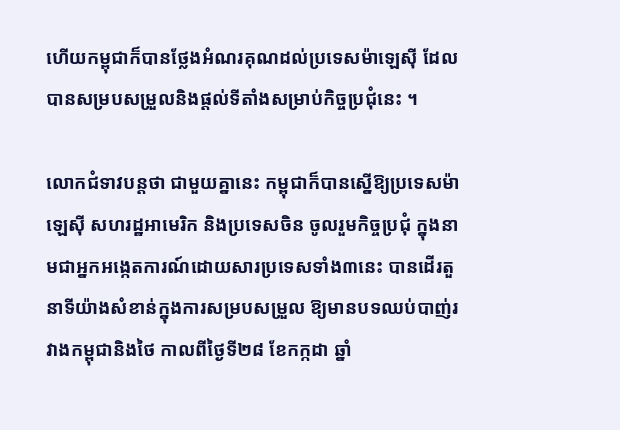ហើយកម្ពុជាក៏បានថ្លែងអំណរគុណដល់ប្រទេសម៉ាឡេស៊ី ដែលបានសម្របសម្រួលនិងផ្ដល់ទីតាំងសម្រាប់កិច្ចប្រជុំនេះ ។

លោកជំទាវបន្តថា ជាមួយគ្នានេះ កម្ពុជាក៏បានស្នើឱ្យប្រទេសម៉ាឡេស៊ី សហរដ្ឋអាមេរិក និងប្រទេសចិន ចូលរួមកិច្ចប្រជុំ ក្នុងនាមជាអ្នកអង្កេតការណ៍ដោយសារប្រទេសទាំង៣នេះ បានដើរតួនាទីយ៉ាងសំខាន់ក្នុងការសម្របសម្រួល ឱ្យមានបទឈប់បាញ់រវាងកម្ពុជានិងថៃ កាលពីថ្ងៃទី២៨ ខែកក្កដា ឆ្នាំ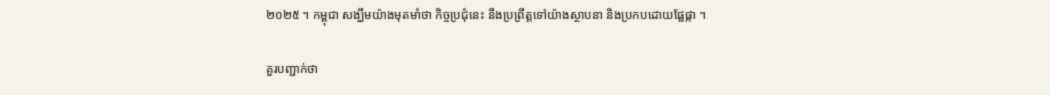២០២៥ ។ កម្ពុជា សង្ឃឹមយ៉ាងមុតមាំថា កិច្ចប្រជុំនេះ នឹងប្រព្រឹត្តទៅយ៉ាងស្ថាបនា និងប្រកបដោយផ្លែផ្កា ។

គួរបញ្ជាក់ថា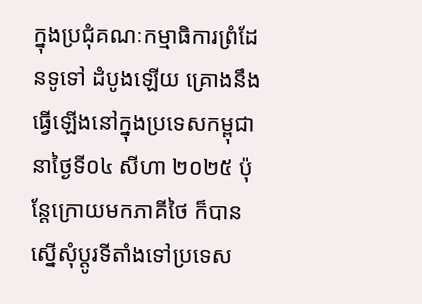ក្នុងប្រជុំគណៈកម្មាធិការព្រំដែនទូទៅ ដំបូងឡើយ គ្រោងនឹងធ្វើឡើងនៅក្នុងប្រទេសកម្ពុជា នាថ្ងៃទី០៤ សីហា ២០២៥ ប៉ុន្តែក្រោយមកភាគីថៃ ក៏បានស្នើសុំប្តូរទីតាំងទៅប្រទេស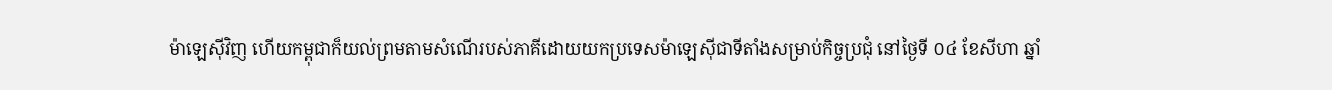ម៉ាឡេស៊ីវិញ ហើយកម្ពុជាក៏យល់ព្រមតាមសំណើរបស់ភាគីដោយយកប្រទេសម៉ាឡេស៊ីជាទីតាំងសម្រាប់កិច្ចប្រជុំ នៅថ្ងៃទី ០៤ ខែសីហា ឆ្នាំ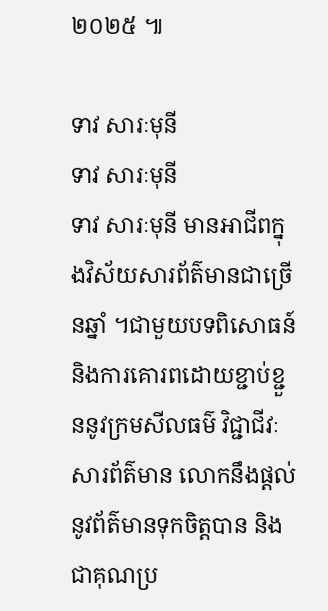២០២៥ ៕

ទាវ សារៈមុនី
ទាវ សារៈមុនី
ទាវ សារៈមុនី មានអាជីពក្នុងវិស័យសារព័ត៌មានជាច្រើនឆ្នាំ ។ជាមួយបទពិសោធន៍ និងការគោរពដោយខ្ជាប់ខ្ជួននូវក្រមសីលធម៌ វិជ្ជាជីវៈសារព័ត៌មាន លោកនឹងផ្តល់នូវព័ត៌មានទុកចិត្តបាន និងជាគុណប្រ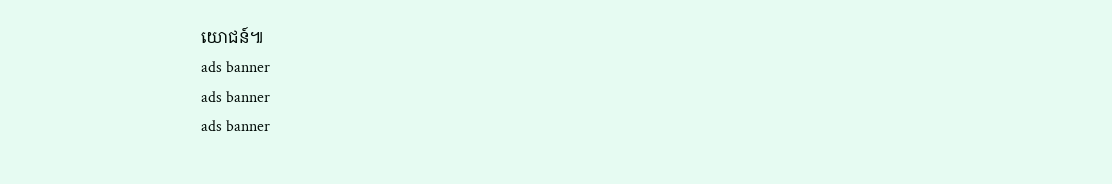យោជន៍៕
ads banner
ads banner
ads banner